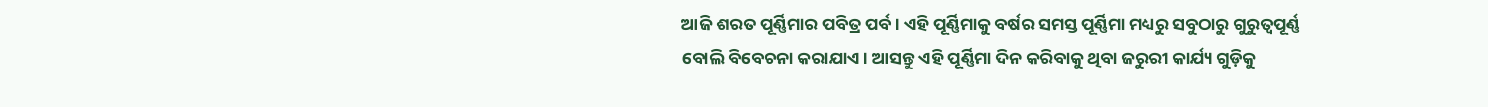ଆଜି ଶରତ ପୂର୍ଣ୍ଣିମାର ପବିତ୍ର ପର୍ବ। ଏହି ପୂର୍ଣ୍ଣିମାକୁ ବର୍ଷର ସମସ୍ତ ପୂର୍ଣ୍ଣିମା ମଧ୍ୟରୁ ସବୁଠାରୁ ଗୁରୁତ୍ୱପୂର୍ଣ୍ଣ ବୋଲି ବିବେଚନା କରାଯାଏ। ଆସନ୍ତୁ ଏହି ପୂର୍ଣ୍ଣିମା ଦିନ କରିବାକୁ ଥିବା ଜରୁରୀ କାର୍ଯ୍ୟ ଗୁଡ଼ିକୁ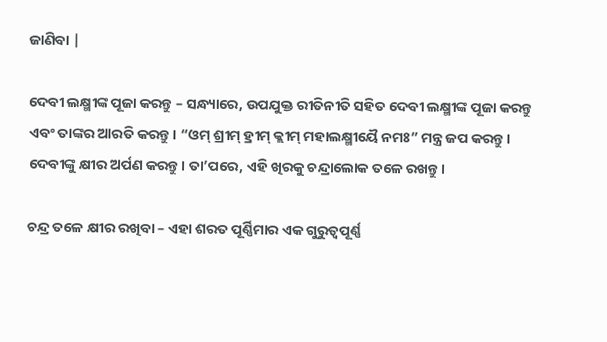ଜାଣିବା |

ଦେବୀ ଲକ୍ଷ୍ମୀଙ୍କ ପୂଜା କରନ୍ତୁ – ସନ୍ଧ୍ୟାରେ, ଉପଯୁକ୍ତ ରୀତିନୀତି ସହିତ ଦେବୀ ଲକ୍ଷ୍ମୀଙ୍କ ପୂଜା କରନ୍ତୁ ଏବଂ ତାଙ୍କର ଆରତି କରନ୍ତୁ। “ଓମ୍ ଶ୍ରୀମ୍ ହ୍ରୀମ୍ କ୍ଲୀମ୍ ମହାଲକ୍ଷ୍ମୀୟୈ ନମଃ” ମନ୍ତ୍ର ଜପ କରନ୍ତୁ। ଦେବୀଙ୍କୁ କ୍ଷୀର ଅର୍ପଣ କରନ୍ତୁ। ତା’ପରେ, ଏହି ଖିରକୁ ଚନ୍ଦ୍ରାଲୋକ ତଳେ ରଖନ୍ତୁ।

ଚନ୍ଦ୍ର ତଳେ କ୍ଷୀର ରଖିବା – ଏହା ଶରତ ପୂର୍ଣ୍ଣିମାର ଏକ ଗୁରୁତ୍ୱପୂର୍ଣ୍ଣ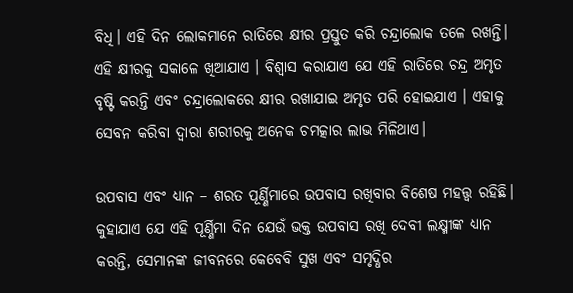ବିଧି। ଏହି ଦିନ ଲୋକମାନେ ରାତିରେ କ୍ଷୀର ପ୍ରସ୍ତୁତ କରି ଚନ୍ଦ୍ରାଲୋକ ତଳେ ରଖନ୍ତି। ଏହି କ୍ଷୀରକୁ ସକାଳେ ଖିଆଯାଏ । ବିଶ୍ୱାସ କରାଯାଏ ଯେ ଏହି ରାତିରେ ଚନ୍ଦ୍ର ଅମୃତ ବୃଷ୍ଟି କରନ୍ତି ଏବଂ ଚନ୍ଦ୍ରାଲୋକରେ କ୍ଷୀର ରଖାଯାଇ ଅମୃତ ପରି ହୋଇଯାଏ । ଏହାକୁ ସେବନ କରିବା ଦ୍ୱାରା ଶରୀରକୁ ଅନେକ ଚମତ୍କାର ଲାଭ ମିଳିଥାଏ।

ଉପବାସ ଏବଂ ଧ୍ୟାନ – ଶରତ ପୂର୍ଣ୍ଣିମାରେ ଉପବାସ ରଖିବାର ବିଶେଷ ମହତ୍ତ୍ୱ ରହିଛି। କୁହାଯାଏ ଯେ ଏହି ପୂର୍ଣ୍ଣିମା ଦିନ ଯେଉଁ ଭକ୍ତ ଉପବାସ ରଖି ଦେବୀ ଲକ୍ଷ୍ମୀଙ୍କ ଧ୍ୟାନ କରନ୍ତି, ସେମାନଙ୍କ ଜୀବନରେ କେବେବି ସୁଖ ଏବଂ ସମୃଦ୍ଧିର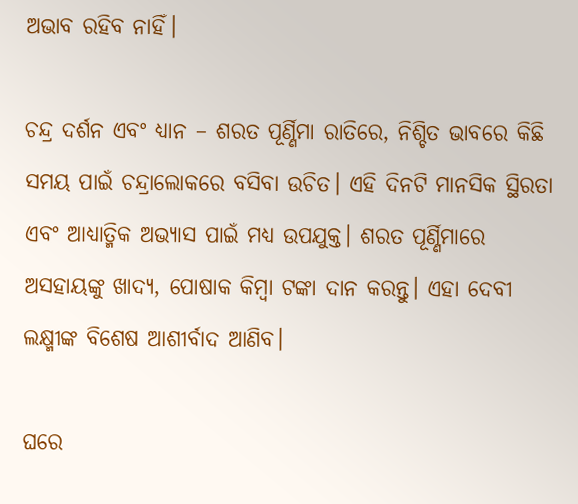ଅଭାବ ରହିବ ନାହିଁ।

ଚନ୍ଦ୍ର ଦର୍ଶନ ଏବଂ ଧ୍ୟାନ – ଶରତ ପୂର୍ଣ୍ଣିମା ରାତିରେ, ନିଶ୍ଚିତ ଭାବରେ କିଛି ସମୟ ପାଇଁ ଚନ୍ଦ୍ରାଲୋକରେ ବସିବା ଉଚିତ। ଏହି ଦିନଟି ମାନସିକ ସ୍ଥିରତା ଏବଂ ଆଧ୍ୟାତ୍ମିକ ଅଭ୍ୟାସ ପାଇଁ ମଧ୍ୟ ଉପଯୁକ୍ତ। ଶରତ ପୂର୍ଣ୍ଣିମାରେ ଅସହାୟଙ୍କୁ ଖାଦ୍ୟ, ପୋଷାକ କିମ୍ବା ଟଙ୍କା ଦାନ କରନ୍ତୁ। ଏହା ଦେବୀ ଲକ୍ଷ୍ମୀଙ୍କ ବିଶେଷ ଆଶୀର୍ବାଦ ଆଣିବ।

ଘରେ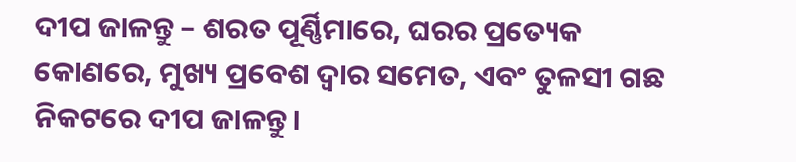ଦୀପ ଜାଳନ୍ତୁ – ଶରତ ପୂର୍ଣ୍ଣିମାରେ, ଘରର ପ୍ରତ୍ୟେକ କୋଣରେ, ମୁଖ୍ୟ ପ୍ରବେଶ ଦ୍ୱାର ସମେତ, ଏବଂ ତୁଳସୀ ଗଛ ନିକଟରେ ଦୀପ ଜାଳନ୍ତୁ।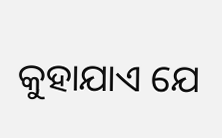କୁହାଯାଏ ଯେ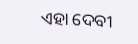ଏହା ଦେବୀ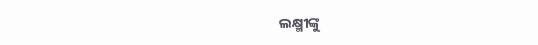ଲକ୍ଷ୍ମୀଙ୍କୁ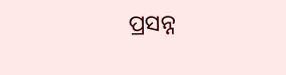ପ୍ରସନ୍ନ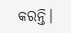କରନ୍ତି।